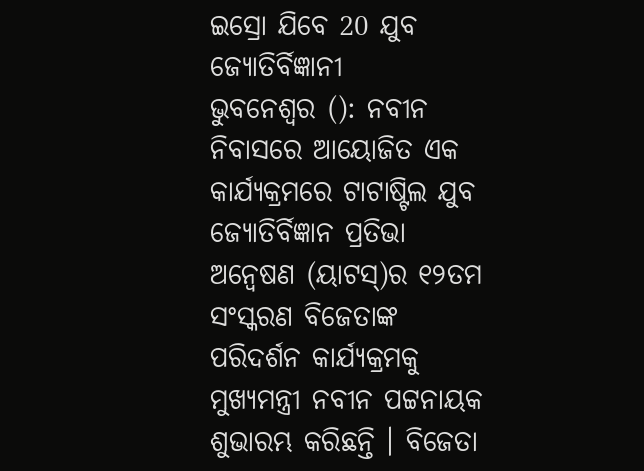ଇସ୍ରୋ ଯିବେ 20 ଯୁବ ଜ୍ୟୋତିର୍ବିଜ୍ଞାନୀ
ଭୁବନେଶ୍ବର (): ନବୀନ ନିବାସରେ ଆୟୋଜିତ ଏକ କାର୍ଯ୍ୟକ୍ରମରେ ଟାଟାଷ୍ଟିଲ ଯୁବ ଜ୍ୟୋତିର୍ବିଜ୍ଞାନ ପ୍ରତିଭା ଅନ୍ବେଷଣ (ୟାଟସ୍)ର ୧୨ତମ ସଂସ୍କରଣ ବିଜେତାଙ୍କ ପରିଦର୍ଶନ କାର୍ଯ୍ୟକ୍ରମକୁ ମୁଖ୍ୟମନ୍ତ୍ରୀ ନବୀନ ପଟ୍ଟନାୟକ ଶୁଭାରମ୍ଭ କରିଛନ୍ତି । ବିଜେତା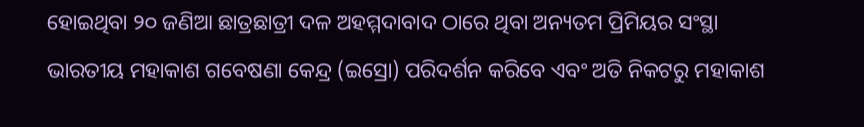ହୋଇଥିବା ୨୦ ଜଣିଆ ଛାତ୍ରଛାତ୍ରୀ ଦଳ ଅହମ୍ମଦାବାଦ ଠାରେ ଥିବା ଅନ୍ୟତମ ପ୍ରିମିୟର ସଂସ୍ଥା ଭାରତୀୟ ମହାକାଶ ଗବେଷଣା କେନ୍ଦ୍ର (ଇସ୍ରୋ) ପରିଦର୍ଶନ କରିବେ ଏବଂ ଅତି ନିକଟରୁ ମହାକାଶ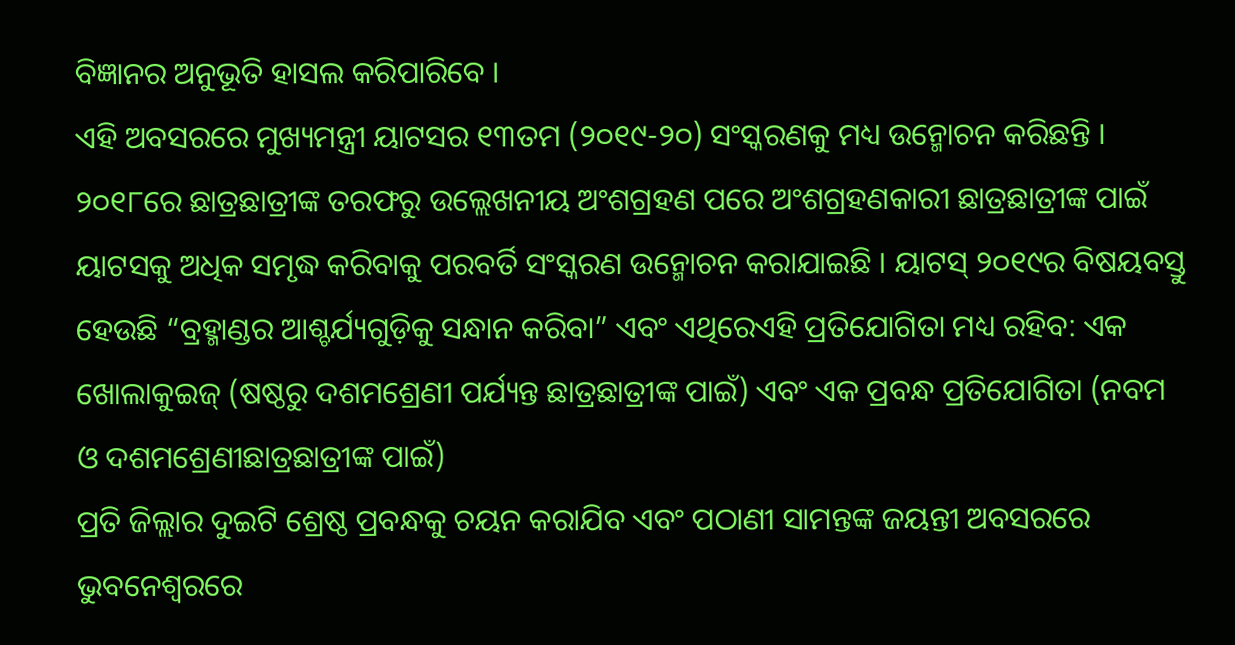ବିଜ୍ଞାନର ଅନୁଭୂତି ହାସଲ କରିପାରିବେ ।
ଏହି ଅବସରରେ ମୁଖ୍ୟମନ୍ତ୍ରୀ ୟାଟସର ୧୩ତମ (୨୦୧୯-୨୦) ସଂସ୍କରଣକୁ ମଧ୍ୟ ଉନ୍ମୋଚନ କରିଛନ୍ତି । ୨୦୧୮ରେ ଛାତ୍ରଛାତ୍ରୀଙ୍କ ତରଫରୁ ଉଲ୍ଲେଖନୀୟ ଅଂଶଗ୍ରହଣ ପରେ ଅଂଶଗ୍ରହଣକାରୀ ଛାତ୍ରଛାତ୍ରୀଙ୍କ ପାଇଁ ୟାଟସକୁ ଅଧିକ ସମୃଦ୍ଧ କରିବାକୁ ପରବର୍ତି ସଂସ୍କରଣ ଉନ୍ମୋଚନ କରାଯାଇଛି । ୟାଟସ୍ ୨୦୧୯ର ବିଷୟବସ୍ତୁ ହେଉଛି “ବ୍ରହ୍ମାଣ୍ଡର ଆଶ୍ଚର୍ଯ୍ୟଗୁଡ଼ିକୁ ସନ୍ଧାନ କରିବା” ଏବଂ ଏଥିରେଏହି ପ୍ରତିଯୋଗିତା ମଧ୍ୟ ରହିବ: ଏକ ଖୋଲାକୁଇଜ୍ (ଷଷ୍ଠରୁ ଦଶମଶ୍ରେଣୀ ପର୍ଯ୍ୟନ୍ତ ଛାତ୍ରଛାତ୍ରୀଙ୍କ ପାଇଁ) ଏବଂ ଏକ ପ୍ରବନ୍ଧ ପ୍ରତିଯୋଗିତା (ନବମ ଓ ଦଶମଶ୍ରେଣୀଛାତ୍ରଛାତ୍ରୀଙ୍କ ପାଇଁ)
ପ୍ରତି ଜିଲ୍ଲାର ଦୁଇଟି ଶ୍ରେଷ୍ଠ ପ୍ରବନ୍ଧକୁ ଚୟନ କରାଯିବ ଏବଂ ପଠାଣୀ ସାମନ୍ତଙ୍କ ଜୟନ୍ତୀ ଅବସରରେ ଭୁବନେଶ୍ବରରେ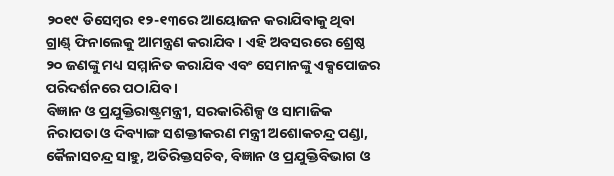୨୦୧୯ ଡିସେମ୍ବର ୧୨-୧୩ରେ ଆୟୋଜନ କରାଯିବାକୁ ଥିବା ଗ୍ରାଣ୍ଡ୍ ଫିନାଲେକୁ ଆମନ୍ତ୍ରଣ କରାଯିବ । ଏହି ଅବସରରେ ଶ୍ରେଷ୍ଠ ୨୦ ଜଣଙ୍କୁ ମଧ୍ୟ ସମ୍ମାନିତ କରାଯିବ ଏବଂ ସେମାନଙ୍କୁ ଏକ୍ସପୋଜର ପରିଦର୍ଶନରେ ପଠାଯିବ ।
ବିଜ୍ଞାନ ଓ ପ୍ରଯୁକ୍ତିରାଷ୍ଟ୍ରମନ୍ତ୍ରୀ, ସରକାରିଶିଳ୍ପ ଓ ସାମାଜିକ ନିରାପତା ଓ ଦିବ୍ୟାଙ୍ଗ ସଶକ୍ତୀକରଣ ମନ୍ତ୍ରୀ ଅଶୋକଚନ୍ଦ୍ର ପଣ୍ଡା, କୈଳାସଚନ୍ଦ୍ର ସାହୁ, ଅତିରିକ୍ତସଚିବ, ବିଜ୍ଞାନ ଓ ପ୍ରଯୁକ୍ତିବିଭାଗ ଓ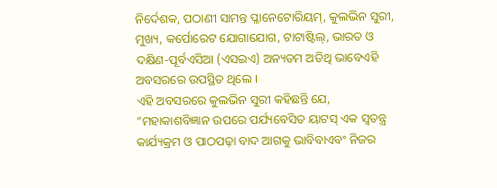ନିର୍ଦେଶକ, ପଠାଣୀ ସାମନ୍ତ ପ୍ଳାନେଟୋରିୟମ୍, କୁଲଭିନ ସୁରୀ, ମୁଖ୍ୟ, କର୍ପୋରେଟ ଯୋଗାଯୋଗ, ଟାଟାଷ୍ଟିଲ୍, ଭାରତ ଓ ଦକ୍ଷିଣ-ପୂର୍ବଏସିଆ (ଏସଇଏ) ଅନ୍ୟତମ ଅତିଥି ଭାବେଏହି ଅବସରରେ ଉପସ୍ଥିତ ଥିଲେ ।
ଏହି ଅବସରରେ କୁଲଭିନ ସୁରୀ କହିଛନ୍ତି ଯେ, “ମହାକାଶବିଜ୍ଞାନ ଉପରେ ପର୍ଯ୍ୟବେସିତ ୟାଟସ୍ ଏକ ସ୍ବତନ୍ତ୍ର କାର୍ଯ୍ୟକ୍ରମ ଓ ପାଠପଢ଼ା ବାଦ ଆଗକୁ ଭାବିବାଏବଂ ନିଜର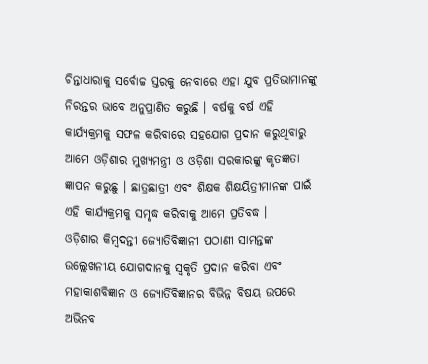ଚିନ୍ତାଧାରାକୁ ସର୍ବୋଚ୍ଚ ସ୍ତରକୁ ନେବାରେ ଏହା ଯୁବ ପ୍ରତିଭାମାନଙ୍କୁ ନିରନ୍ତର ଭାବେ ଅନୁପ୍ରାଣିତ କରୁଛି । ବର୍ଷକୁ ବର୍ଷ ଏହି କାର୍ଯ୍ୟକ୍ରମକୁ ସଫଳ କରିବାରେ ସହଯୋଗ ପ୍ରଦାନ କରୁଥିବାରୁ ଆମେ ଓଡ଼ିଶାର ମୁଖ୍ୟମନ୍ତ୍ରୀ ଓ ଓଡ଼ିଶା ସରକାରଙ୍କୁ କୃତଜ୍ଞତା ଜ୍ଞାପନ କରୁଛୁ । ଛାତ୍ରଛାତ୍ରୀ ଏବଂ ଶିକ୍ଷକ ଶିକ୍ଷୟିତ୍ରୀମାନଙ୍କ ପାଇଁ ଏହି କାର୍ଯ୍ୟକ୍ରମକୁ ସମୃଦ୍ଧ କରିବାକୁ ଆମେ ପ୍ରତିବଦ୍ଧ ।
ଓଡ଼ିଶାର କିମ୍ବଦନ୍ତୀ ଜ୍ୟୋତିବିଜ୍ଞାନୀ ପଠାଣୀ ସାମନ୍ତଙ୍କ ଉଲ୍ଲେଖନୀୟ ଯୋଗଦାନକୁ ସ୍ବକୃତି ପ୍ରଦାନ କରିବା ଏବଂ ମହାକାଶବିଜ୍ଞାନ ଓ ଜ୍ୟୋର୍ତିବିଜ୍ଞାନର ବିଭିନ୍ନ ବିଷୟ ଉପରେ ଅଭିନବ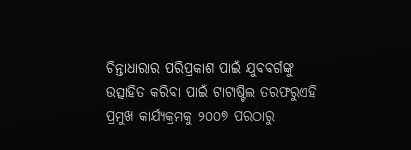ଚିନ୍ତାଧାରାର ପରିପ୍ରକାଶ ପାଇଁ ଯୁବବର୍ଗଙ୍କୁ ଉତ୍ସାହିତ କରିବା ପାଇଁ ଟାଟାଷ୍ଟିଲ ତରଫରୁଏହି ପ୍ରମୁଖ କାର୍ଯ୍ୟକ୍ରମକୁ ୨୦୦୭ ପରଠାରୁ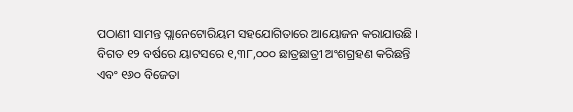ପଠାଣୀ ସାମନ୍ତ ପ୍ଲାନେଟୋରିୟମ ସହଯୋଗିତାରେ ଆୟୋଜନ କରାଯାଉଛି । ବିଗତ ୧୨ ବର୍ଷରେ ୟାଟସରେ ୧,୩୮,୦୦୦ ଛାତ୍ରଛାତ୍ରୀ ଅଂଶଗ୍ରହଣ କରିଛନ୍ତି ଏବଂ ୧୬୦ ବିଜେତା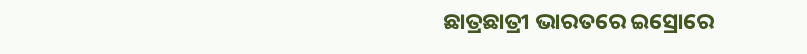ଛାତ୍ରଛାତ୍ରୀ ଭାରତରେ ଇସ୍ରୋରେ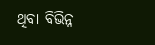ଥିବା ବିଭିନ୍ନ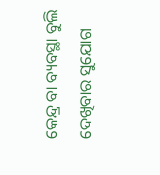କେନ୍ଦ୍ର ବା ବ୍ୟବସ୍ଥା ବୁଲି ଦେଖିବାର ସୁଯୋଗ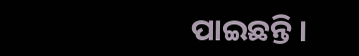ପାଇଛନ୍ତି ।